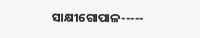ସାକ୍ଷୀଗୋପାଳ-----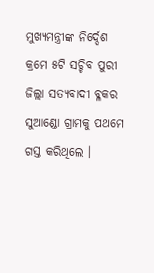ମୁଖ୍ୟମନ୍ତ୍ରୀଙ୍କ ନିର୍ଦ୍ଦେଶ କ୍ରମେ ୫ଟି ସଚ୍ଚିବ ପୁରୀ ଜିଲ୍ଲା ସତ୍ୟବାଦୀ ବ୍ଳକର ସୁଆଣ୍ଡୋ ଗ୍ରାମକୁ ପଥମେ ଗସ୍ତ କରିଥିଲେ ।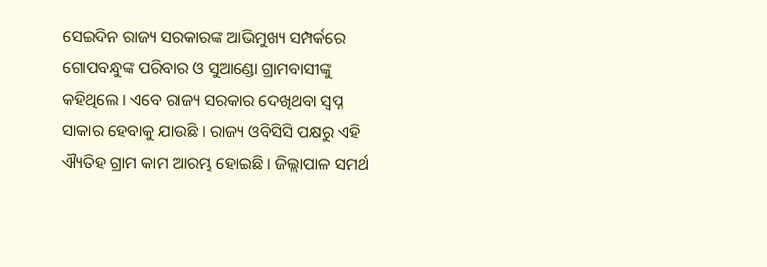ସେଇଦିନ ରାଜ୍ୟ ସରକାରଙ୍କ ଆଭିମୁଖ୍ୟ ସମ୍ପର୍କରେ ଗୋପବନ୍ଧୁଙ୍କ ପରିବାର ଓ ସୁଆଣ୍ଡୋ ଗ୍ରାମବାସୀଙ୍କୁ କହିଥିଲେ । ଏବେ ରାଜ୍ୟ ସରକାର ଦେଖିଥବା ସ୍ୱପ୍ନ ସାକାର ହେବାକୁ ଯାଉଛି । ରାଜ୍ୟ ଓବିସିସି ପକ୍ଷରୁ ଏହି ଐ୍ୟତିହ ଗ୍ରାମ କାମ ଆରମ୍ଭ ହୋଇଛି । ଜିଲ୍ଲାପାଳ ସମର୍ଥ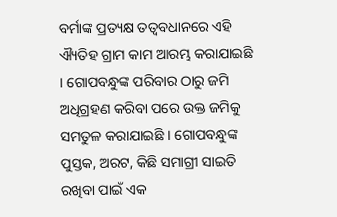ବର୍ମାଙ୍କ ପ୍ରତ୍ୟକ୍ଷ ତତ୍ୱବଧାନରେ ଏହି ଐ୍ୟତିହ ଗ୍ରାମ କାମ ଆରମ୍ଭ କରାଯାଇଛି । ଗୋପବନ୍ଧୁଙ୍କ ପରିବାର ଠାରୁ ଜମି ଅଧିଗ୍ରହଣ କରିବା ପରେ ଉକ୍ତ ଜମିକୁ ସମତୁଳ କରାଯାଇଛି । ଗୋପବନ୍ଧୁଙ୍କ ପୁସ୍ତକ, ଅରଟ, କିଛି ସମାଗ୍ରୀ ସାଇତି ରଖିବା ପାଇଁ ଏକ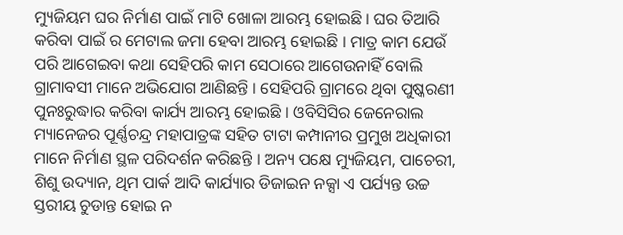ମ୍ୟୁଜିୟମ ଘର ନିର୍ମାଣ ପାଇଁ ମାଟି ଖୋଳା ଆରମ୍ଭ ହୋଇଛି । ଘର ତିଆରି କରିବା ପାଇଁ ର ମେଟାଲ ଜମା ହେବା ଆରମ୍ଭ ହୋଇଛି । ମାତ୍ର କାମ ଯେଉଁ ପରି ଆଗେଇବା କଥା ସେହିପରି କାମ ସେଠାରେ ଆଗେଉନାହିଁ ବୋଲି ଗ୍ରାମାବସୀ ମାନେ ଅଭିଯୋଗ ଆଣିଛନ୍ତି । ସେହିପରି ଗ୍ରାମରେ ଥିବା ପୁଷ୍କରଣୀ ପୁନଃରୁଦ୍ଧାର କରିବା କାର୍ଯ୍ୟ ଆରମ୍ଭ ହୋଇଛି । ଓବିସିସିର ଜେନେରାଲ ମ୍ୟାନେଜର ପୂର୍ଣ୍ଣଚନ୍ଦ୍ର ମହାପାତ୍ରଙ୍କ ସହିତ ଟାଟା କମ୍ପାନୀର ପ୍ରମୁଖ ଅଧିକାରୀ ମାନେ ନିର୍ମାଣ ସ୍ଥଳ ପରିଦର୍ଶନ କରିଛନ୍ତି । ଅନ୍ୟ ପକ୍ଷେ ମ୍ୟୁଜିୟମ, ପାଚେରୀ, ଶିଶୁ ଉଦ୍ୟାନ, ଥିମ ପାର୍କ ଆଦି କାର୍ଯ୍ୟାର ଡିଜାଇନ ନକ୍ସା ଏ ପର୍ଯ୍ୟନ୍ତ ଉଚ୍ଚ ସ୍ତରୀୟ ଚୁଡାନ୍ତ ହୋଇ ନ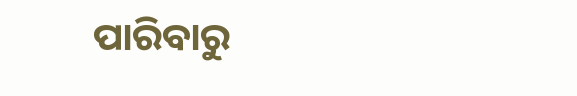ପାରିବାରୁ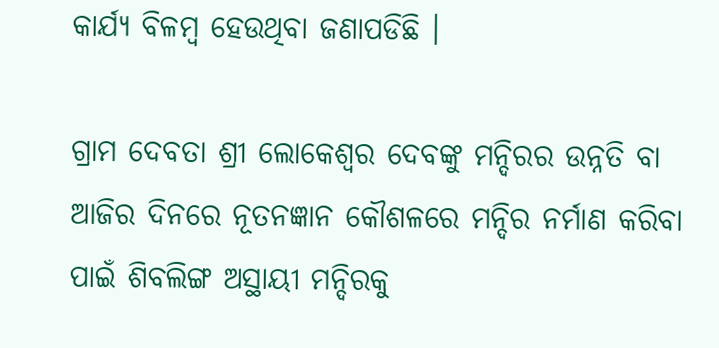କାର୍ଯ୍ୟ ବିଳମ୍ବ ହେଉଥିବା ଜଣାପଡିଛି ।

ଗ୍ରାମ ଦେବତା ଶ୍ରୀ ଲୋକେଶ୍ୱର ଦେବଙ୍କୁ ମନ୍ଦିରର ଉନ୍ନତି ବା ଆଜିର ଦିନରେ ନୂତନଜ୍ଞାନ କୌଶଳରେ ମନ୍ଦିର ନର୍ମାଣ କରିବା ପାଇଁ ଶିବଲିଙ୍ଗ ଅସ୍ଥାୟୀ ମନ୍ଦିରକୁ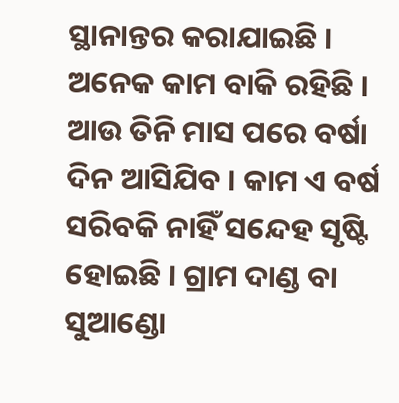ସ୍ଥାନାନ୍ତର କରାଯାଇଛି । ଅନେକ କାମ ବାକି ରହିଛି । ଆଉ ତିନି ମାସ ପରେ ବର୍ଷା ଦିନ ଆସିଯିବ । କାମ ଏ ବର୍ଷ ସରିବକି ନାହିଁ ସନ୍ଦେହ ସୃଷ୍ଟି ହୋଇଛି । ଗ୍ରାମ ଦାଣ୍ଡ ବା ସୁଆଣ୍ଡୋ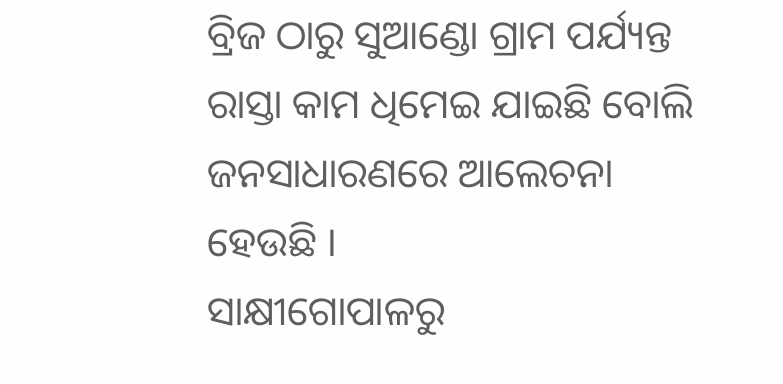ବ୍ରିଜ ଠାରୁ ସୁଆଣ୍ଡୋ ଗ୍ରାମ ପର୍ଯ୍ୟନ୍ତ ରାସ୍ତା କାମ ଧିମେଇ ଯାଇଛି ବୋଲି ଜନସାଧାରଣରେ ଆଲେଚନା ହେଉଛି ।
ସାକ୍ଷୀଗୋପାଳରୁ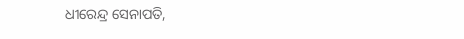ଧୀରେନ୍ଦ୍ର ସେନାପତି,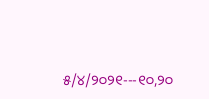୫/୪/୨୦୨୧---୧୦,୨୦